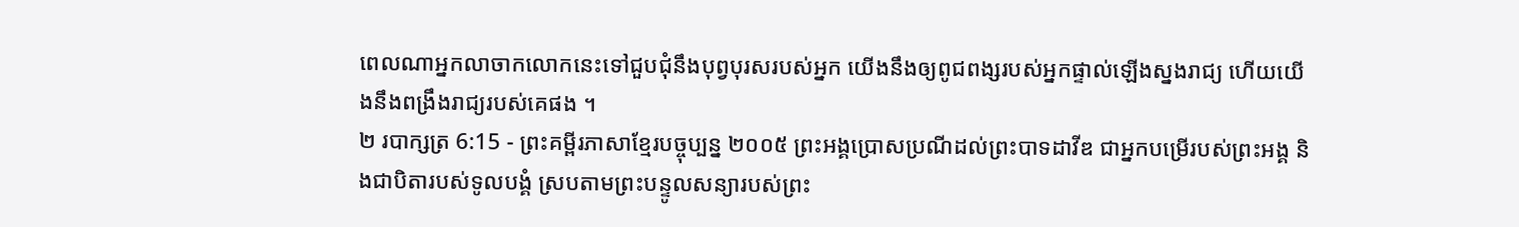ពេលណាអ្នកលាចាកលោកនេះទៅជួបជុំនឹងបុព្វបុរសរបស់អ្នក យើងនឹងឲ្យពូជពង្សរបស់អ្នកផ្ទាល់ឡើងស្នងរាជ្យ ហើយយើងនឹងពង្រឹងរាជ្យរបស់គេផង ។
២ របាក្សត្រ 6:15 - ព្រះគម្ពីរភាសាខ្មែរបច្ចុប្បន្ន ២០០៥ ព្រះអង្គប្រោសប្រណីដល់ព្រះបាទដាវីឌ ជាអ្នកបម្រើរបស់ព្រះអង្គ និងជាបិតារបស់ទូលបង្គំ ស្របតាមព្រះបន្ទូលសន្យារបស់ព្រះ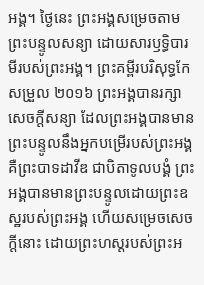អង្គ។ ថ្ងៃនេះ ព្រះអង្គសម្រេចតាមព្រះបន្ទូលសន្យា ដោយសារឫទ្ធិបារមីរបស់ព្រះអង្គ។ ព្រះគម្ពីរបរិសុទ្ធកែសម្រួល ២០១៦ ព្រះអង្គបានរក្សាសេចក្ដីសន្យា ដែលព្រះអង្គបានមានព្រះបន្ទូលនឹងអ្នកបម្រើរបស់ព្រះអង្គ គឺព្រះបាទដាវីឌ ជាបិតាទូលបង្គំ ព្រះអង្គបានមានព្រះបន្ទូលដោយព្រះឧស្ឋរបស់ព្រះអង្គ ហើយសម្រេចសេចក្ដីនោះ ដោយព្រះហស្តរបស់ព្រះអ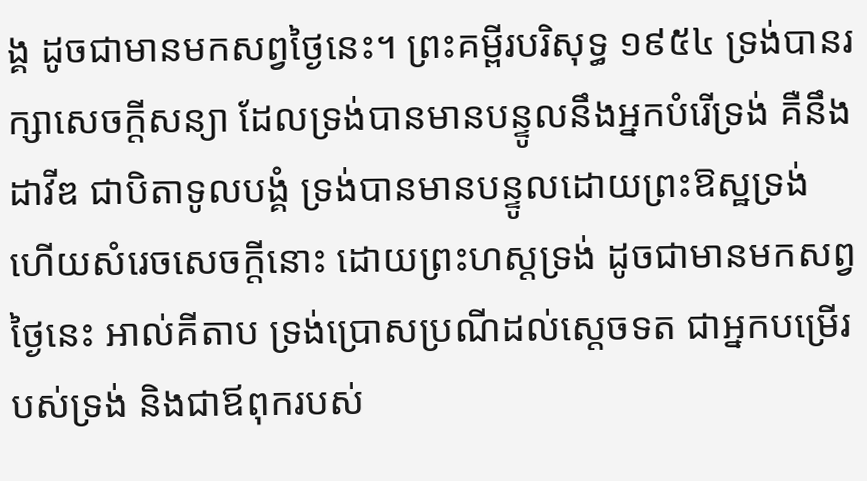ង្គ ដូចជាមានមកសព្វថ្ងៃនេះ។ ព្រះគម្ពីរបរិសុទ្ធ ១៩៥៤ ទ្រង់បានរក្សាសេចក្ដីសន្យា ដែលទ្រង់បានមានបន្ទូលនឹងអ្នកបំរើទ្រង់ គឺនឹងដាវីឌ ជាបិតាទូលបង្គំ ទ្រង់បានមានបន្ទូលដោយព្រះឱស្ឋទ្រង់ ហើយសំរេចសេចក្ដីនោះ ដោយព្រះហស្តទ្រង់ ដូចជាមានមកសព្វថ្ងៃនេះ អាល់គីតាប ទ្រង់ប្រោសប្រណីដល់ស្តេចទត ជាអ្នកបម្រើរបស់ទ្រង់ និងជាឪពុករបស់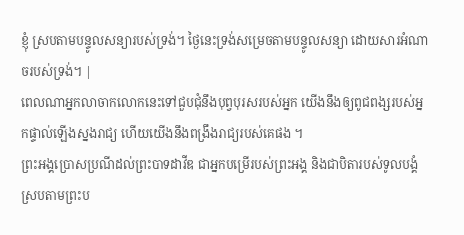ខ្ញុំ ស្របតាមបន្ទូលសន្យារបស់ទ្រង់។ ថ្ងៃនេះទ្រង់សម្រេចតាមបន្ទូលសន្យា ដោយសារអំណាចរបស់ទ្រង់។ |
ពេលណាអ្នកលាចាកលោកនេះទៅជួបជុំនឹងបុព្វបុរសរបស់អ្នក យើងនឹងឲ្យពូជពង្សរបស់អ្នកផ្ទាល់ឡើងស្នងរាជ្យ ហើយយើងនឹងពង្រឹងរាជ្យរបស់គេផង ។
ព្រះអង្គប្រោសប្រណីដល់ព្រះបាទដាវីឌ ជាអ្នកបម្រើរបស់ព្រះអង្គ និងជាបិតារបស់ទូលបង្គំ ស្របតាមព្រះប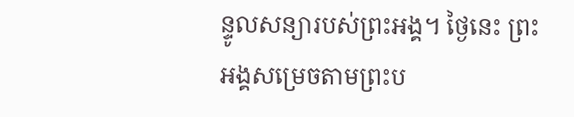ន្ទូលសន្យារបស់ព្រះអង្គ។ ថ្ងៃនេះ ព្រះអង្គសម្រេចតាមព្រះប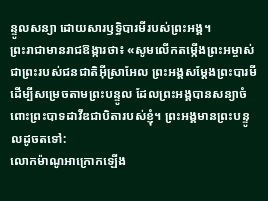ន្ទូលសន្យា ដោយសារឫទ្ធិបារមីរបស់ព្រះអង្គ។
ព្រះរាជាមានរាជឱង្ការថា៖ «សូមលើកតម្កើងព្រះអម្ចាស់ ជាព្រះរបស់ជនជាតិអ៊ីស្រាអែល ព្រះអង្គសម្តែងព្រះបារមី ដើម្បីសម្រេចតាមព្រះបន្ទូល ដែលព្រះអង្គបានសន្យាចំពោះព្រះបាទដាវីឌជាបិតារបស់ខ្ញុំ។ ព្រះអង្គមានព្រះបន្ទូលដូចតទៅ:
លោកម៉ាណូអាក្រោកឡើង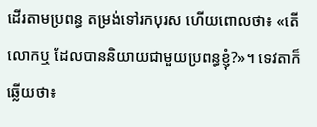ដើរតាមប្រពន្ធ តម្រង់ទៅរកបុរស ហើយពោលថា៖ «តើលោកឬ ដែលបាននិយាយជាមួយប្រពន្ធខ្ញុំ?»។ ទេវតាក៏ឆ្លើយថា៖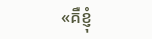«គឺខ្ញុំ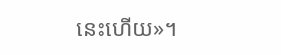នេះហើយ»។